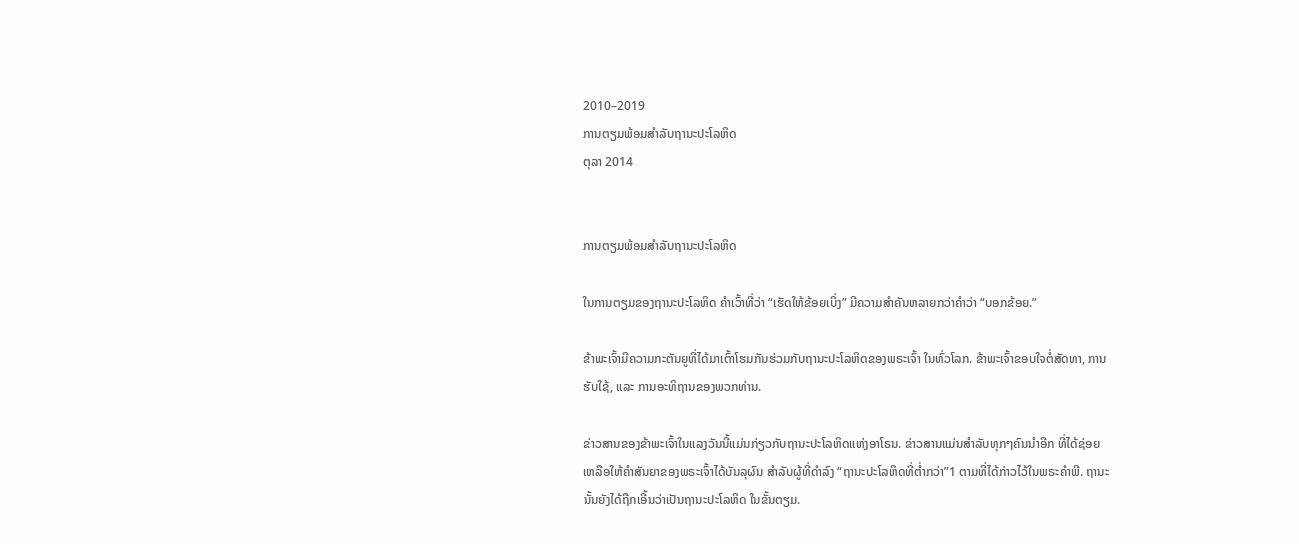2010–2019
ການຕຽມພ້ອມສຳລັບຖານະປະໂລຫິດ
ຕຸລາ 2014


ການຕຽມພ້ອມສຳລັບຖານະປະໂລຫິດ

ໃນການຕຽມຂອງຖານະປະໂລຫິດ ຄຳເວົ້າທີ່ວ່າ “ເຮັດໃຫ້ຂ້ອຍເບິ່ງ” ມີຄວາມສຳຄັນຫລາຍກວ່າຄຳວ່າ “ບອກຂ້ອຍ.”

ຂ້າພະເຈົ້າມີຄວາມກະຕັນຍູທີ່ໄດ້ມາເຕົ້າໂຮມກັນຮ່ວມກັບຖານະປະໂລຫິດຂອງພຣະເຈົ້າ ໃນທົ່ວໂລກ. ຂ້າພະເຈົ້າຂອບໃຈຕໍ່ສັດທາ, ການຮັບໃຊ້, ແລະ ການອະທິຖານຂອງພວກທ່ານ.

ຂ່າວສານຂອງຂ້າພະເຈົ້າໃນແລງວັນນີ້ແມ່ນກ່ຽວກັບຖານະປະໂລຫິດແຫ່ງອາໂຣນ. ຂ່າວສານແມ່ນສຳລັບທຸກໆຄົນນຳອີກ ທີ່ໄດ້ຊ່ອຍເຫລືອໃຫ້ຄຳສັນຍາຂອງພຣະເຈົ້າໄດ້ບັນລຸຜົນ ສຳລັບຜູ້ທີ່ດຳລົງ “ຖານະປະໂລຫິດທີ່ຕ່ຳກວ່າ”1 ຕາມທີ່ໄດ້ກ່າວໄວ້ໃນພຣະຄຳພີ. ຖານະນັ້ນຍັງໄດ້ຖືກເອີ້ນວ່າເປັນຖານະປະໂລຫິດ ໃນຂັ້ນຕຽມ.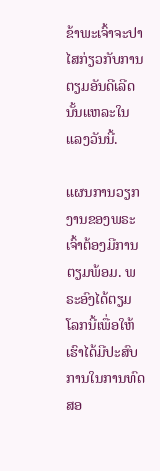ຂ້າພະເຈົ້າຈະປາໄສກ່ຽວກັບການຕຽມອັນດີເລີດນັ້ນແຫລະໃນແລງວັນນີ້.

ແຜນການວຽກງານຂອງພຣະເຈົ້າຕ້ອງມີການຕຽມພ້ອມ. ພຣະອົງໄດ້ຕຽມໂລກນີ້ເພື່ອໃຫ້ເຮົາໄດ້ມີປະສົບການໃນການທົດສອ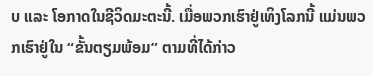ບ ແລະ ໂອກາດໃນຊີວິດມະຕະນີ້. ເມື່ອພວກເຮົາຢູ່ເທິງໂລກນີ້ ແມ່ນພວກເຮົາຢູ່ໃນ “ຂັ້ນຕຽມພ້ອມ” ຕາມທີ່ໄດ້ກ່າວ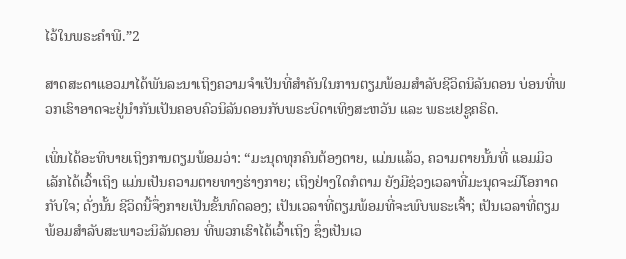ໄວ້ໃນພຣະຄຳພີ.”2

ສາດສະດາແອວມາໄດ້ພັນລະນາເຖິງຄວາມຈຳເປັນທີ່ສຳຄັນໃນການຕຽມພ້ອມສຳລັບຊີວິດນິລັນດອນ ບ່ອນທີ່ພວກເຮົາອາດຈະຢູ່ນຳກັນເປັນຄອບຄົວນິລັນດອນກັບພຣະບິດາເທິງສະຫວັນ ແລະ ພຣະເຢຊູຄຣິດ.

ເພິ່ນໄດ້ອະທິບາຍເຖິງການຕຽມພ້ອມວ່າ: “ມະນຸດທຸກຄົນຕ້ອງຕາຍ, ແມ່ນແລ້ວ, ຄວາມຕາຍນັ້ນທີ່ ແອມມິວເລັກໄດ້ເວົ້າເຖິງ ແມ່ນເປັນຄວາມຕາຍທາງຮ່າງກາຍ; ເຖິງຢ່າງໃດກໍຕາມ ຍັງມີຊ່ວງເວລາທີ່ມະນຸດຈະມີໂອກາດກັບໃຈ; ດັ່ງນັ້ນ ຊີວິດນີ້ຈຶ່ງກາຍເປັນຂັ້ນທົດລອງ; ເປັນເວລາທີ່ຕຽມພ້ອມທີ່ຈະພົບພຣະເຈົ້າ; ເປັນເວລາທີ່ຕຽມພ້ອມສຳລັບສະພາວະນິລັນດອນ ທີ່ພວກເຮົາໄດ້ເວົ້າເຖິງ ຊຶ່ງເປັນເວ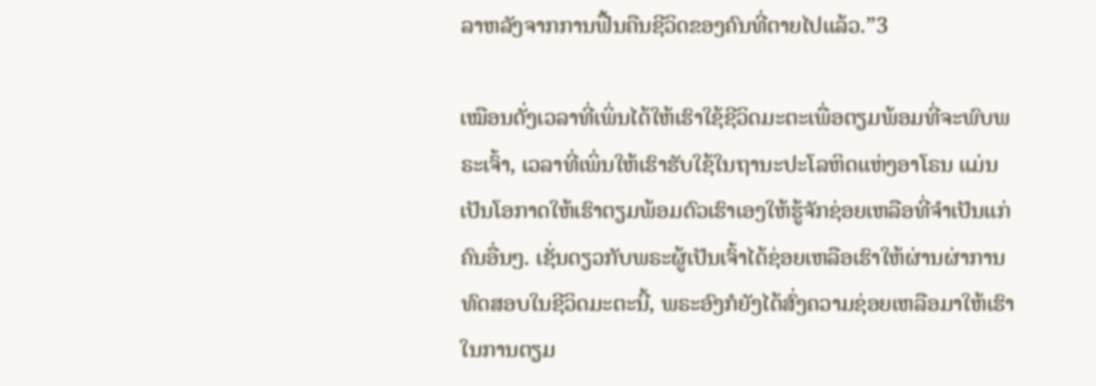ລາຫລັງຈາກການຟື້ນຄືນຊີວິດຂອງຄົນທີ່ຕາຍໄປແລ້ວ.”3

ເໝືອນດັ່ງເວລາທີ່ເພິ່ນໄດ້ໃຫ້ເຮົາໃຊ້ຊີວິດມະຕະເພື່ອຕຽມພ້ອມທີ່ຈະພົບພຣະເຈົ້າ, ເວລາທີ່ເພິ່ນໃຫ້ເຮົາຮັບໃຊ້ໃນຖານະປະໂລຫິດແຫ່ງອາໂຣນ ແມ່ນເປັນໂອກາດໃຫ້ເຮົາຕຽມພ້ອມຕົວເຮົາເອງໃຫ້ຮູ້ຈັກຊ່ອຍເຫລືອທີ່ຈຳເປັນແກ່ຄົນອື່ນໆ. ເຊັ່ນດຽວກັບພຣະຜູ້ເປັນເຈົ້າໄດ້ຊ່ອຍເຫລືອເຮົາໃຫ້ຜ່ານຜ່າການທົດສອບໃນຊີວິດມະຕະນີ້, ພຣະອົງກໍຍັງໄດ້ສົ່ງຄວາມຊ່ອຍເຫລືອມາໃຫ້ເຮົາ ໃນການຕຽມ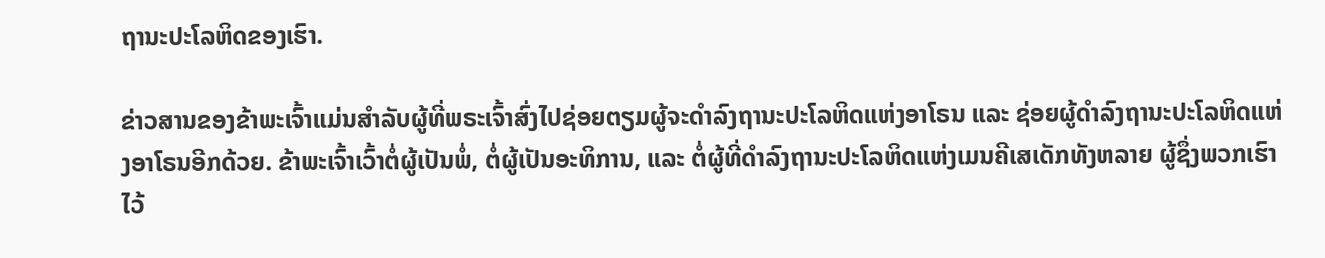ຖານະປະໂລຫິດຂອງເຮົາ.

ຂ່າວສານຂອງຂ້າພະເຈົ້າແມ່ນສຳລັບຜູ້ທີ່ພຣະເຈົ້າສົ່ງໄປຊ່ອຍຕຽມຜູ້ຈະດຳລົງຖານະປະໂລຫິດແຫ່ງອາໂຣນ ແລະ ຊ່ອຍຜູ້ດຳລົງຖານະປະໂລຫິດແຫ່ງອາໂຣນອີກດ້ວຍ. ຂ້າພະເຈົ້າເວົ້າຕໍ່ຜູ້ເປັນພໍ່, ຕໍ່ຜູ້ເປັນອະທິການ, ແລະ ຕໍ່ຜູ້ທີ່ດຳລົງຖານະປະໂລຫິດແຫ່ງເມນຄີເສເດັກທັງຫລາຍ ຜູ້ຊຶ່ງພວກເຮົາໄວ້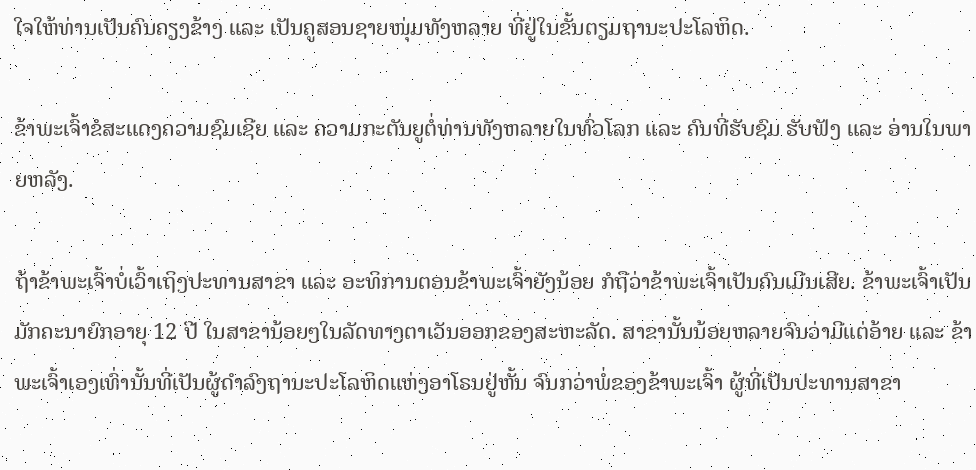ໃຈໃຫ້ທ່ານເປັນຄົນຄຽງຂ້າງ ແລະ ເປັນຄູສອນຊາຍໜຸ່ມທັງຫລາຍ ທີ່ຢູ່ໃນຂັ້ນຕຽມຖານະປະໂລຫິດ.

ຂ້າພະເຈົ້າຂໍສະແດງຄວາມຊົມເຊີຍ ແລະ ຄວາມກະຕັນຍູຕໍ່ທ່ານທັງຫລາຍໃນທົ່ວໂລກ ແລະ ຄົນທີ່ຮັບຊົມ ຮັບຟັງ ແລະ ອ່ານໃນພາຍຫລັງ.

ຖ້າຂ້າພະເຈົ້າບໍ່ເວົ້າເຖິງປະທານສາຂາ ແລະ ອະທິການຕອນຂ້າພະເຈົ້າຍັງນ້ອຍ ກໍຖືວ່າຂ້າພະເຈົ້າເປັນຄົນເມີນເສີຍ. ຂ້າພະເຈົ້າເປັນມັກຄະນາຍົກອາຍຸ 12 ປີ ໃນສາຂານ້ອຍໆໃນລັດທາງຕາເວັນອອກຂອງສະຫະລັດ. ສາຂານັ້ນນ້ອຍຫລາຍຈົນວ່າມີແຕ່ອ້າຍ ແລະ ຂ້າພະເຈົ້າເອງເທົ່ານັ້ນທີ່ເປັນຜູ້ດຳລົງຖານະປະໂລຫິດແຫ່ງອາໂຣນຢູ່ຫັ້ນ ຈົນກວ່າພໍ່ຂອງຂ້າພະເຈົ້າ ຜູ້ທີ່ເປັນປະທານສາຂາ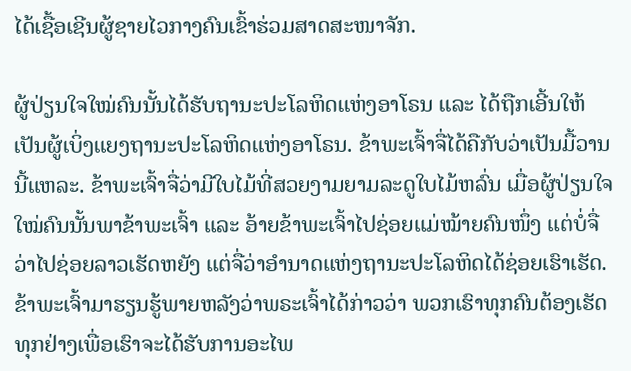ໄດ້ເຊື້ອເຊີນຜູ້ຊາຍໄວກາງຄົນເຂົ້າຮ່ວມສາດສະໜາຈັກ.

ຜູ້ປ່ຽນໃຈໃໝ່ຄົນນັ້ນໄດ້ຮັບຖານະປະໂລຫິດແຫ່ງອາໂຣນ ແລະ ໄດ້ຖືກເອີ້ນໃຫ້ເປັນຜູ້ເບິ່ງແຍງຖານະປະໂລຫິດແຫ່ງອາໂຣນ. ຂ້າພະເຈົ້າຈື່ໄດ້ຄືກັບວ່າເປັນມື້ວານນີ້ແຫລະ. ຂ້າພະເຈົ້າຈື່ວ່າມີໃບໄມ້ທີ່ສວຍງາມຍາມລະດູໃບໄມ້ຫລົ່ນ ເມື່ອຜູ້ປ່ຽນໃຈໃໝ່ຄົນນັ້ນພາຂ້າພະເຈົ້າ ແລະ ອ້າຍຂ້າພະເຈົ້າໄປຊ່ອຍແມ່ໝ້າຍຄົນໜຶ່ງ ແຕ່ບໍ່ຈື່ວ່າໄປຊ່ອຍລາວເຮັດຫຍັງ ແຕ່ຈື່ວ່າອຳນາດແຫ່ງຖານະປະໂລຫິດໄດ້ຊ່ອຍເຮົາເຮັດ. ຂ້າພະເຈົ້າມາຮຽນຮູ້ພາຍຫລັງວ່າພຣະເຈົ້າໄດ້ກ່າວວ່າ ພວກເຮົາທຸກຄົນຕ້ອງເຮັດທຸກຢ່າງເພື່ອເຮົາຈະໄດ້ຮັບການອະໄພ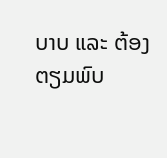ບາບ ແລະ ຕ້ອງຕຽມພົບ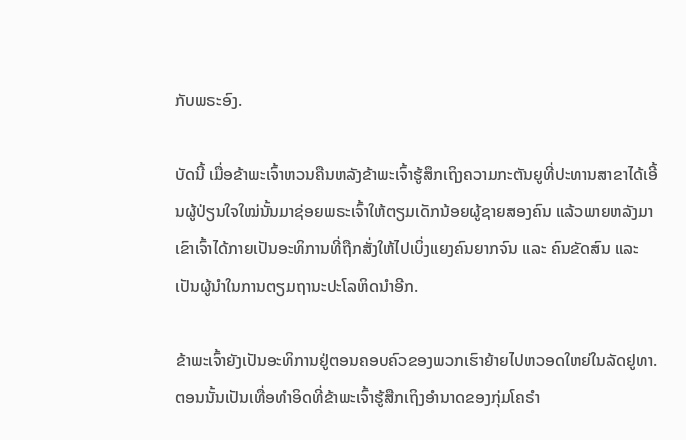ກັບພຣະອົງ.

ບັດນີ້ ເມື່ອຂ້າພະເຈົ້າຫວນຄືນຫລັງຂ້າພະເຈົ້າຮູ້ສຶກເຖິງຄວາມກະຕັນຍູທີ່ປະທານສາຂາໄດ້ເອີ້ນຜູ້ປ່ຽນໃຈໃໝ່ນັ້ນມາຊ່ອຍພຣະເຈົ້າໃຫ້ຕຽມເດັກນ້ອຍຜູ້ຊາຍສອງຄົນ ແລ້ວພາຍຫລັງມາເຂົາເຈົ້າໄດ້ກາຍເປັນອະທິການທີ່ຖືກສັ່ງໃຫ້ໄປເບິ່ງແຍງຄົນຍາກຈົນ ແລະ ຄົນຂັດສົນ ແລະ ເປັນຜູ້ນຳໃນການຕຽມຖານະປະໂລຫິດນຳອີກ.

ຂ້າພະເຈົ້າຍັງເປັນອະທິການຢູ່ຕອນຄອບຄົວຂອງພວກເຮົາຍ້າຍໄປຫວອດໃຫຍ່ໃນລັດຢູທາ. ຕອນນັ້ນເປັນເທື່ອທຳອິດທີ່ຂ້າພະເຈົ້າຮູ້ສືກເຖິງອຳນາດຂອງກຸ່ມໂຄຣຳ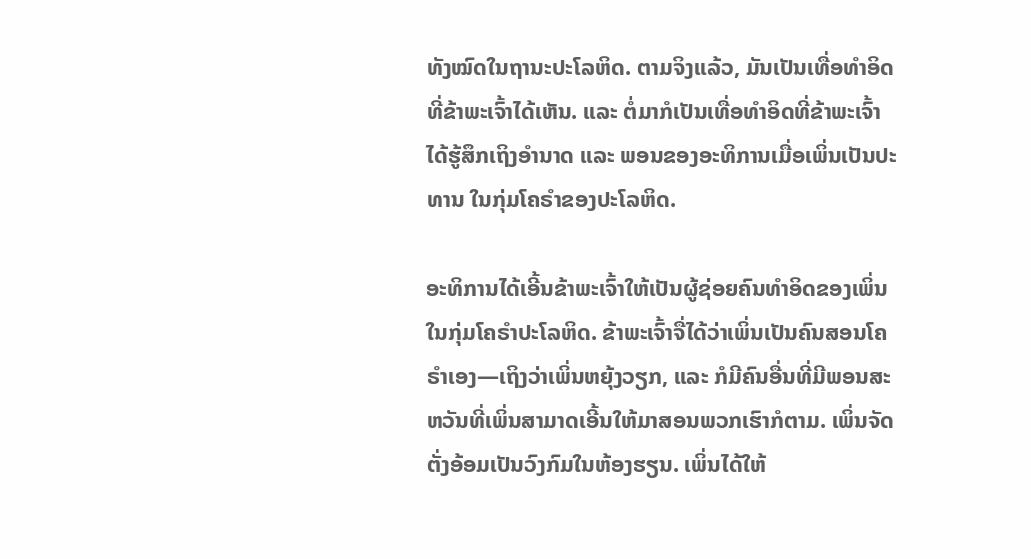ທັງໝົດໃນຖານະປະໂລຫິດ. ຕາມຈິງແລ້ວ, ມັນເປັນເທື່ອທຳອິດທີ່ຂ້າພະເຈົ້າໄດ້ເຫັນ. ແລະ ຕໍ່ມາກໍເປັນເທື່ອທຳອິດທີ່ຂ້າພະເຈົ້າໄດ້ຮູ້ສຶກເຖິງອຳນາດ ແລະ ພອນຂອງອະທິການເມື່ອເພິ່ນເປັນປະທານ ໃນກຸ່ມໂຄຣຳຂອງປະໂລຫິດ.

ອະທິການໄດ້ເອີ້ນຂ້າພະເຈົ້າໃຫ້ເປັນຜູ້ຊ່ອຍຄົນທຳອິດຂອງເພິ່ນໃນກຸ່ມໂຄຣຳປະໂລຫິດ. ຂ້າພະເຈົ້າຈື່ໄດ້ວ່າເພິ່ນເປັນຄົນສອນໂຄຣຳເອງ—ເຖິງວ່າເພິ່ນຫຍຸ້ງວຽກ, ແລະ ກໍມີຄົນອື່ນທີ່ມີພອນສະຫວັນທີ່ເພິ່ນສາມາດເອີ້ນໃຫ້ມາສອນພວກເຮົາກໍຕາມ. ເພິ່ນຈັດຕັ່ງອ້ອມເປັນວົງກົມໃນຫ້ອງຮຽນ. ເພິ່ນໄດ້ໃຫ້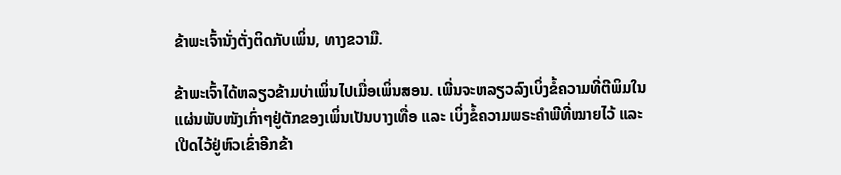ຂ້າພະເຈົ້ານັ່ງຕັ່ງຕິດກັບເພິ່ນ, ທາງຂວາມື.

ຂ້າພະເຈົ້າໄດ້ຫລຽວຂ້າມບ່າເພິ່ນໄປເມື່ອເພິ່ນສອນ. ເພີ່ນຈະຫລຽວລົງເບິ່ງຂໍ້ຄວາມທີ່ຕີພິມໃນແຜ່ນພັບໜັງເກົ່າໆຢູ່ຕັກຂອງເພິ່ນເປັນບາງເທື່ອ ແລະ ເບິ່ງຂໍ້ຄວາມພຣະຄຳພີທີ່ໝາຍໄວ້ ແລະ ເປີດໄວ້ຢູ່ຫົວເຂົ່າອີກຂ້າ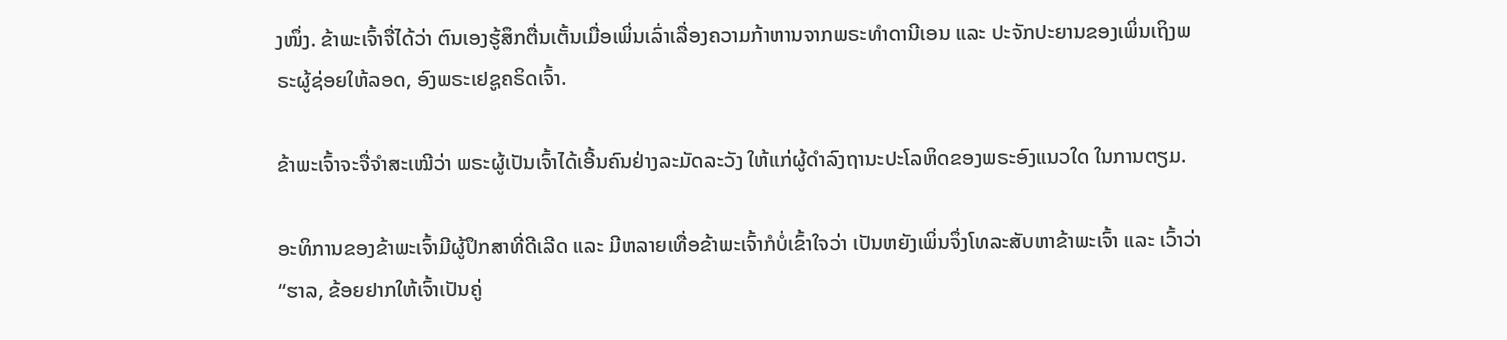ງໜຶ່ງ. ຂ້າພະເຈົ້າຈື່ໄດ້ວ່າ ຕົນເອງຮູ້ສຶກຕື່ນເຕັ້ນເມື່ອເພິ່ນເລົ່າເລື່ອງຄວາມກ້າຫານຈາກພຣະທຳດານີເອນ ແລະ ປະຈັກປະຍານຂອງເພິ່ນເຖິງພຣະຜູ້ຊ່ອຍໃຫ້ລອດ, ອົງພຣະເຢຊູຄຣິດເຈົ້າ.

ຂ້າພະເຈົ້າຈະຈື່ຈຳສະເໝີວ່າ ພຣະຜູ້ເປັນເຈົ້າໄດ້ເອີ້ນຄົນຢ່າງລະມັດລະວັງ ໃຫ້ແກ່ຜູ້ດຳລົງຖານະປະໂລຫິດຂອງພຣະອົງແນວໃດ ໃນການຕຽມ.

ອະທິການຂອງຂ້າພະເຈົ້າມີຜູ້ປຶກສາທີ່ດີເລີດ ແລະ ມີຫລາຍເທື່ອຂ້າພະເຈົ້າກໍບໍ່ເຂົ້າໃຈວ່າ ເປັນຫຍັງເພິ່ນຈຶ່ງໂທລະສັບຫາຂ້າພະເຈົ້າ ແລະ ເວົ້າວ່າ “ຮາລ, ຂ້ອຍຢາກໃຫ້ເຈົ້າເປັນຄູ່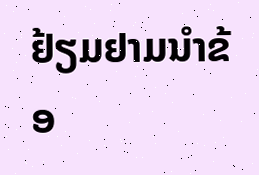ຢ້ຽມຢາມນຳຂ້ອ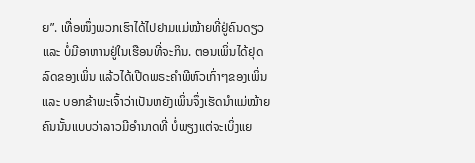ຍ”. ເທື່ອໜຶ່ງພວກເຮົາໄດ້ໄປຢາມແມ່ໝ້າຍທີ່ຢູ່ຄົນດຽວ ແລະ ບໍ່ມີອາຫານຢູ່ໃນເຮືອນທີ່ຈະກິນ. ຕອນເພິ່ນໄດ້ຢຸດລົດຂອງເພິ່ນ ແລ້ວໄດ້ເປີດພຣະຄຳພີຫົວເກົ່າໆຂອງເພິ່ນ ແລະ ບອກຂ້າພະເຈົ້າວ່າເປັນຫຍັງເພິ່ນຈຶ່ງເຮັດນຳແມ່ໝ້າຍຄົນນັ້ນແບບວ່າລາວມີອຳນາດທີ່ ບໍ່ພຽງແຕ່ຈະເບິ່ງແຍ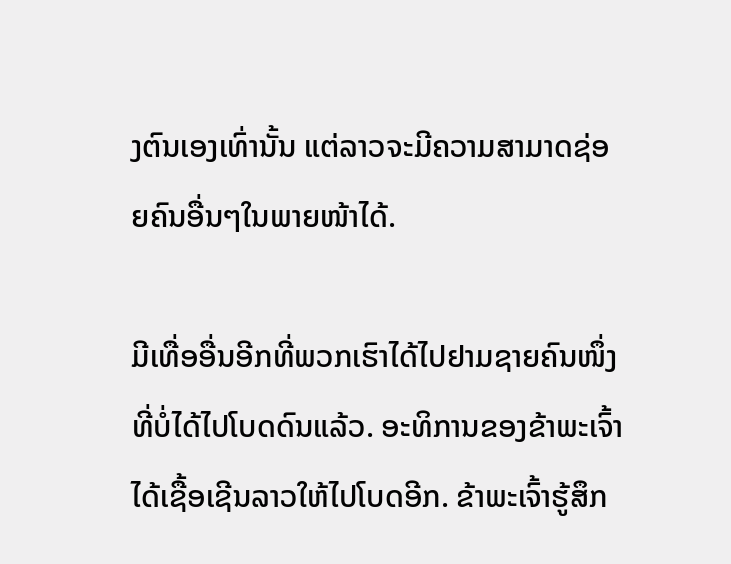ງຕົນເອງເທົ່ານັ້ນ ແຕ່ລາວຈະມີຄວາມສາມາດຊ່ອຍຄົນອື່ນໆໃນພາຍໜ້າໄດ້.

ມີເທື່ອອື່ນອີກທີ່ພວກເຮົາໄດ້ໄປຢາມຊາຍຄົນໜຶ່ງທີ່ບໍ່ໄດ້ໄປໂບດດົນແລ້ວ. ອະທິການຂອງຂ້າພະເຈົ້າໄດ້ເຊື້ອເຊີນລາວໃຫ້ໄປໂບດອີກ. ຂ້າພະເຈົ້າຮູ້ສຶກ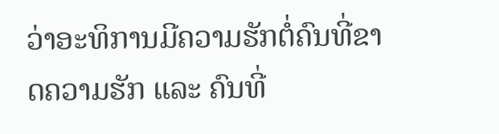ວ່າອະທິການມີຄວາມຮັກຕໍ່ຄົນທີ່ຂາດຄວາມຮັກ ແລະ ຄົນທີ່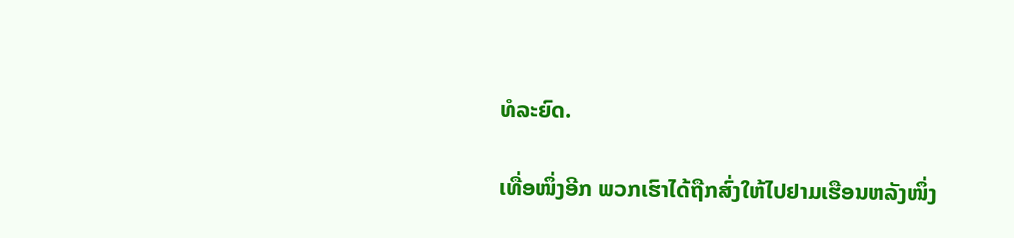ທໍລະຍົດ.

ເທື່ອໜຶ່ງອີກ ພວກເຮົາໄດ້ຖືກສົ່ງໃຫ້ໄປຢາມເຮືອນຫລັງໜຶ່ງ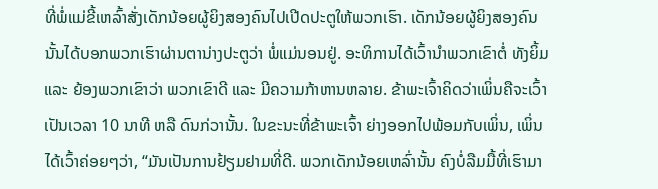ທີ່ພໍ່ແມ່ຂີ້ເຫລົ້າສັ່ງເດັກນ້ອຍຜູ້ຍິງສອງຄົນໄປເປີດປະຕູໃຫ້ພວກເຮົາ. ເດັກນ້ອຍຜູ້ຍິງສອງຄົນນັ້ນໄດ້ບອກພວກເຮົາຜ່ານຕານ່າງປະຕູວ່າ ພໍ່ແມ່ນອນຢູ່. ອະທິການໄດ້ເວົ້ານຳພວກເຂົາຕໍ່ ທັງຍິ້ມ ແລະ ຍ້ອງພວກເຂົາວ່າ ພວກເຂົາດີ ແລະ ມີຄວາມກ້າຫານຫລາຍ. ຂ້າພະເຈົ້າຄິດວ່າເພິ່ນຄືຈະເວົ້າເປັນເວລາ 10 ນາທີ ຫລື ດົນກ່ວານັ້ນ. ໃນຂະນະທີ່ຂ້າພະເຈົ້າ ຍ່າງອອກໄປພ້ອມກັບເພິ່ນ, ເພິ່ນໄດ້ເວົ້າຄ່ອຍໆວ່າ, “ມັນເປັນການຢ້ຽມຢາມທີ່ດີ. ພວກເດັກນ້ອຍເຫລົ່ານັ້ນ ຄົງບໍ່ລືມມື້ທີ່ເຮົາມາ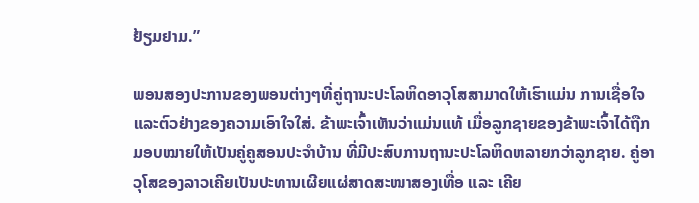ຢ້ຽມຢາມ.”

ພອນສອງປະການຂອງພອນຕ່າງໆທີ່ຄູ່ຖານະປະໂລຫິດອາວຸໂສສາມາດໃຫ້ເຮົາແມ່ນ ການເຊື່ອໃຈ ແລະຕົວຢ່າງຂອງຄວາມເອົາໃຈໃສ່. ຂ້າພະເຈົ້າເຫັນວ່າແມ່ນແທ້ ເມື່ອລູກຊາຍຂອງຂ້າພະເຈົ້າໄດ້ຖືກມອບໝາຍໃຫ້ເປັນຄູ່ຄູສອນປະຈຳບ້ານ ທີ່ມີປະສົບການຖານະປະໂລຫິດຫລາຍກວ່າລູກຊາຍ. ຄູ່ອາວຸໂສຂອງລາວເຄີຍເປັນປະທານເຜີຍແຜ່ສາດສະໜາສອງເທື່ອ ແລະ ເຄີຍ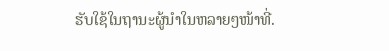ຮັບໃຊ້ໃນຖານະຜູ້ນຳໃນຫລາຍໆໜ້າທີ່.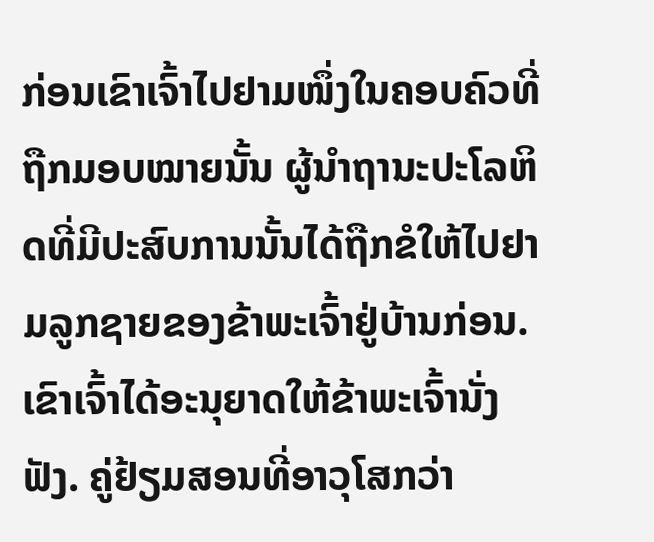ກ່ອນເຂົາເຈົ້າໄປຢາມໜຶ່ງໃນຄອບຄົວທີ່ຖືກມອບໝາຍນັ້ນ ຜູ້ນຳຖານະປະໂລຫິດທີ່ມີປະສົບການນັ້ນໄດ້ຖືກຂໍໃຫ້ໄປຢາມລູກຊາຍຂອງຂ້າພະເຈົ້າຢູ່ບ້ານກ່ອນ. ເຂົາເຈົ້າໄດ້ອະນຸຍາດໃຫ້ຂ້າພະເຈົ້ານັ່ງຟັງ. ຄູ່ຢ້ຽມສອນທີ່ອາວຸໂສກວ່າ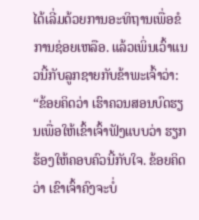ໄດ້ເລີ່ມດ້ວຍການອະທິຖານເພື່ອຂໍການຊ່ອຍເຫລືອ. ແລ້ວເພິ່ນເວົ້າແນວນີ້ກັບລູກຊາຍກັບຂ້າພະເຈົ້າວ່າ: “ຂ້ອຍຄິດວ່າ ເຮົາຄວນສອນບົດຮຽນເພື່ອໃຫ້ເຂົ້າເຈົ້າຟັງແບບວ່າ ຮຽກຮ້ອງໃຫ້ຄອບຄົວນີ້ກັບໃຈ. ຂ້ອຍຄິດວ່າ ເຂົາເຈົ້າຄົງຈະບໍ່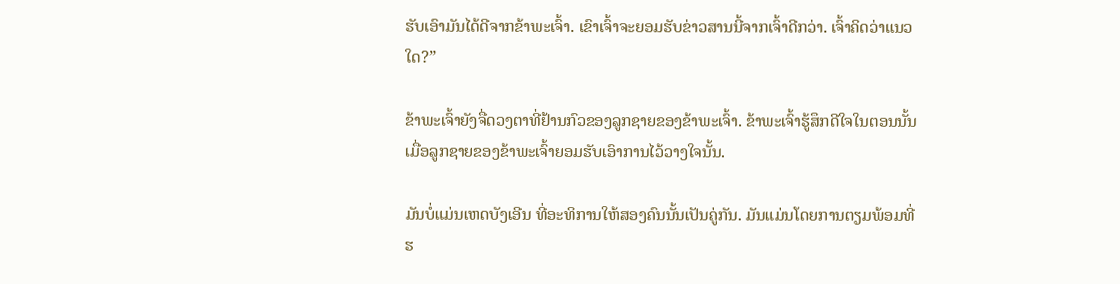ຮັບເອົາມັນໄດ້ດີຈາກຂ້າພະເຈົ້າ. ເຂົາເຈົ້າຈະຍອມຮັບຂ່າວສານນີ້ຈາກເຈົ້າດີກວ່າ. ເຈົ້າຄິດວ່າແນວໃດ?”

ຂ້າພະເຈົ້າຍັງຈື່ດວງຕາທີ່ຢ້ານກົວຂອງລູກຊາຍຂອງຂ້າພະເຈົ້າ. ຂ້າພະເຈົ້າຮູ້ສຶກດີໃຈໃນຕອນນັ້ນ ເມື່ອລູກຊາຍຂອງຂ້າພະເຈົ້າຍອມຮັບເອົາການໄວ້ວາງໃຈນັ້ນ.

ມັນບໍ່ແມ່ນເຫດບັງເອີນ ທີ່ອະທິການໃຫ້ສອງຄົນນັ້ນເປັນຄູ່ກັນ. ມັນແມ່ນໂດຍການຕຽມພ້ອມທີ່ຮ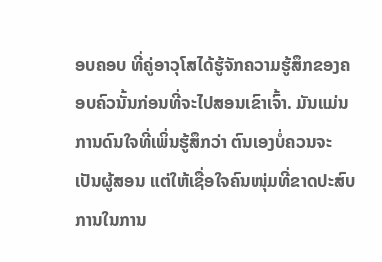ອບຄອບ ທີ່ຄູ່ອາວຸໂສໄດ້ຮູ້ຈັກຄວາມຮູ້ສຶກຂອງຄອບຄົວນັ້ນກ່ອນທີ່ຈະໄປສອນເຂົາເຈົ້າ. ມັນແມ່ນການດົນໃຈທີ່ເພິ່ນຮູ້ສຶກວ່າ ຕົນເອງບໍ່ຄວນຈະເປັນຜູ້ສອນ ແຕ່ໃຫ້ເຊື່ອໃຈຄົນໜຸ່ມທີ່ຂາດປະສົບການໃນການ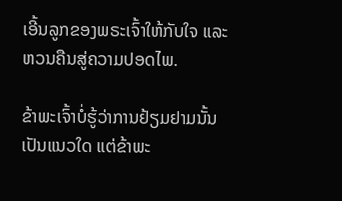ເອີ້ນລູກຂອງພຣະເຈົ້າໃຫ້ກັບໃຈ ແລະ ຫວນຄືນສູ່ຄວາມປອດໄພ.

ຂ້າພະເຈົ້າບໍ່ຮູ້ວ່າການຢ້ຽມຢາມນັ້ນເປັນແນວໃດ ແຕ່ຂ້າພະ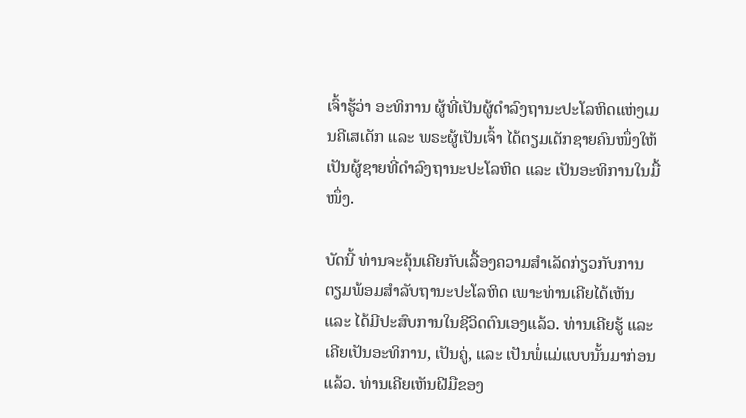ເຈົ້າຮູ້ວ່າ ອະທິການ ຜູ້ທີ່ເປັນຜູ້ດຳລົງຖານະປະໂລຫິດແຫ່ງເມນຄີເສເດັກ ແລະ ພຣະຜູ້ເປັນເຈົ້າ ໄດ້ຕຽມເດັກຊາຍຄົນໜຶ່ງໃຫ້ເປັນຜູ້ຊາຍທີ່ດຳລົງຖານະປະໂລຫິດ ແລະ ເປັນອະທິການໃນມື້ໜຶ່ງ.

ບັດນີ້ ທ່ານຈະຄຸ້ນເຄີຍກັບເລື້ອງຄວາມສຳເລັດກ່ຽວກັບການຕຽມພ້ອມສຳລັບຖານະປະໂລຫິດ ເພາະທ່ານເຄີຍໄດ້ເຫັນ ແລະ ໄດ້ມີປະສົບການໃນຊີວິດຕົນເອງແລ້ວ. ທ່ານເຄີຍຮູ້ ແລະ ເຄີຍເປັນອະທິການ, ເປັນຄູ່, ແລະ ເປັນພໍ່ແມ່ແບບນັ້ນມາກ່ອນແລ້ວ. ທ່ານເຄີຍເຫັນຝີມືຂອງ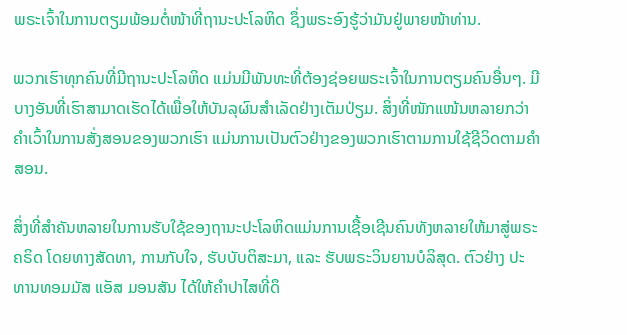ພຣະເຈົ້າໃນການຕຽມພ້ອມຕໍ່ໜ້າທີ່ຖານະປະໂລຫິດ ຊຶ່ງພຣະອົງຮູ້ວ່າມັນຢູ່ພາຍໜ້າທ່ານ.

ພວກເຮົາທຸກຄົນທີ່ມີຖານະປະໂລຫິດ ແມ່ນມີພັນທະທີ່ຕ້ອງຊ່ອຍພຣະເຈົ້າໃນການຕຽມຄົນອື່ນໆ. ມີບາງອັນທີ່ເຮົາສາມາດເຮັດໄດ້ເພື່ອໃຫ້ບັນລຸຜົນສຳເລັດຢ່າງເຕັມປ່ຽມ. ສິ່ງທີ່ໜັກແໜ້ນຫລາຍກວ່າຄຳເວົ້າໃນການສັ່ງສອນຂອງພວກເຮົາ ແມ່ນການເປັນຕົວຢ່າງຂອງພວກເຮົາຕາມການໃຊ້ຊີວິດຕາມຄຳສອນ.

ສິ່ງທີ່ສຳຄັນຫລາຍໃນການຮັບໃຊ້ຂອງຖານະປະໂລຫິດແມ່ນການເຊື້ອເຊີນຄົນທັງຫລາຍໃຫ້ມາສູ່ພຣະຄຣິດ ໂດຍທາງສັດທາ, ການກັບໃຈ, ຮັບບັບຕິສະມາ, ແລະ ຮັບພຣະວິນຍານບໍລິສຸດ. ຕົວຢ່າງ ປະທານທອມມັສ ແອັສ ມອນສັນ ໄດ້ໃຫ້ຄຳປາໄສທີ່ດຶ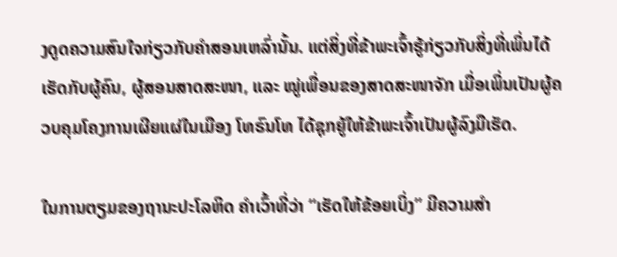ງດູດຄວາມສົນໃຈກ່ຽວກັບຄຳສອນເຫລົ່ານັ້ນ. ແຕ່ສິ່ງທີ່ຂ້າພະເຈົ້າຮູ້ກ່ຽວກັບສິ່ງທີ່ເພິ່ນໄດ້ເຮັດກັບຜູ້ຄົນ, ຜູ້ສອນສາດສະໜາ, ແລະ ໝູ່ເພື່ອນຂອງສາດສະໜາຈັກ ເມື່ອເພິ່ນເປັນຜູ້ຄວບຄຸມໂຄງການເຜີຍແຜ່ໃນເມືອງ ໂທຣົນໂທ ໄດ້ຊຸກຍູ້ໃຫ້ຂ້າພະເຈົ້າເປັນຜູ້ລົງມືເຮັດ.

ໃນການຕຽມຂອງຖານະປະໂລຫິດ ຄຳເວົ້າທີ່ວ່າ “ເຮັດໃຫ້ຂ້ອຍເບິ່ງ” ມີຄວາມສຳ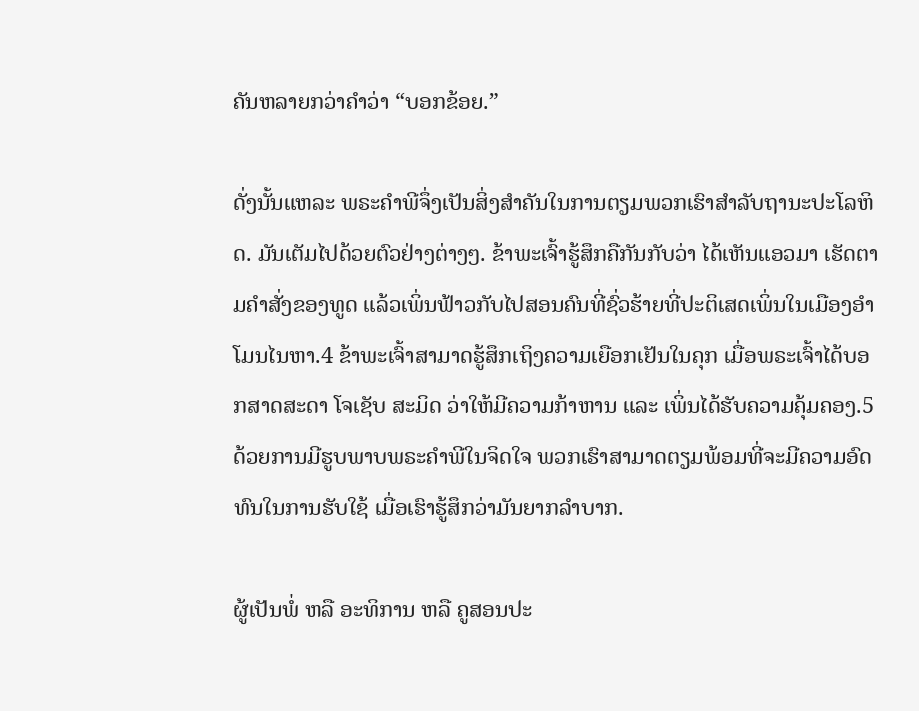ຄັນຫລາຍກວ່າຄຳວ່າ “ບອກຂ້ອຍ.”

ດັ່ງນັ້ນແຫລະ ພຣະຄຳພີຈຶ່ງເປັນສິ່ງສຳຄັນໃນການຕຽມພວກເຮົາສຳລັບຖານະປະໂລຫິດ. ມັນເຕັມໄປດ້ວຍຕົວຢ່າງຕ່າງໆ. ຂ້າພະເຈົ້າຮູ້ສຶກຄືກັນກັບວ່າ ໄດ້ເຫັນແອວມາ ເຮັດຕາມຄຳສັ່ງຂອງທູດ ແລ້ວເພິ່ນຟ້າວກັບໄປສອນຄົນທີ່ຊົ່ວຮ້າຍທີ່ປະຕິເສດເພິ່ນໃນເມືອງອຳໂມນໄນຫາ.4 ຂ້າພະເຈົ້າສາມາດຮູ້ສຶກເຖິງຄວາມເຍືອກເຢັນໃນຄຸກ ເມື່ອພຣະເຈົ້າໄດ້ບອກສາດສະດາ ໂຈເຊັບ ສະມິດ ວ່າໃຫ້ມີຄວາມກ້າຫານ ແລະ ເພິ່ນໄດ້ຮັບຄວາມຄຸ້ມຄອງ.5 ດ້ວຍການມີຮູບພາບພຣະຄຳພີໃນຈິດໃຈ ພວກເຮົາສາມາດຕຽມພ້ອມທີ່ຈະມີຄວາມອົດທົນໃນການຮັບໃຊ້ ເມື່ອເຮົາຮູ້ສຶກວ່າມັນຍາກລຳບາກ.

ຜູ້ເປັນພໍ່ ຫລື ອະທິການ ຫລື ຄູສອນປະ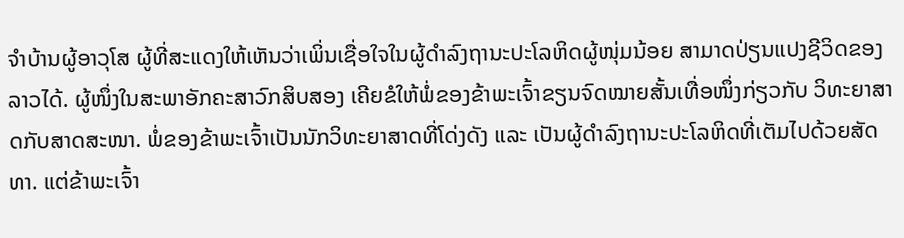ຈຳບ້ານຜູ້ອາວຸໂສ ຜູ້ທີ່ສະແດງໃຫ້ເຫັນວ່າເພິ່ນເຊື່ອໃຈໃນຜູ້ດຳລົງຖານະປະໂລຫິດຜູ້ໜຸ່ມນ້ອຍ ສາມາດປ່ຽນແປງຊີວິດຂອງລາວໄດ້. ຜູ້ໜຶ່ງໃນສະພາອັກຄະສາວົກສິບສອງ ເຄີຍຂໍໃຫ້ພໍ່ຂອງຂ້າພະເຈົ້າຂຽນຈົດໝາຍສັ້ນເທື່ອໜຶ່ງກ່ຽວກັບ ວິທະຍາສາດກັບສາດສະໜາ. ພໍ່ຂອງຂ້າພະເຈົ້າເປັນນັກວິທະຍາສາດທີ່ໂດ່ງດັງ ແລະ ເປັນຜູ້ດຳລົງຖານະປະໂລຫິດທີ່ເຕັມໄປດ້ວຍສັດທາ. ແຕ່ຂ້າພະເຈົ້າ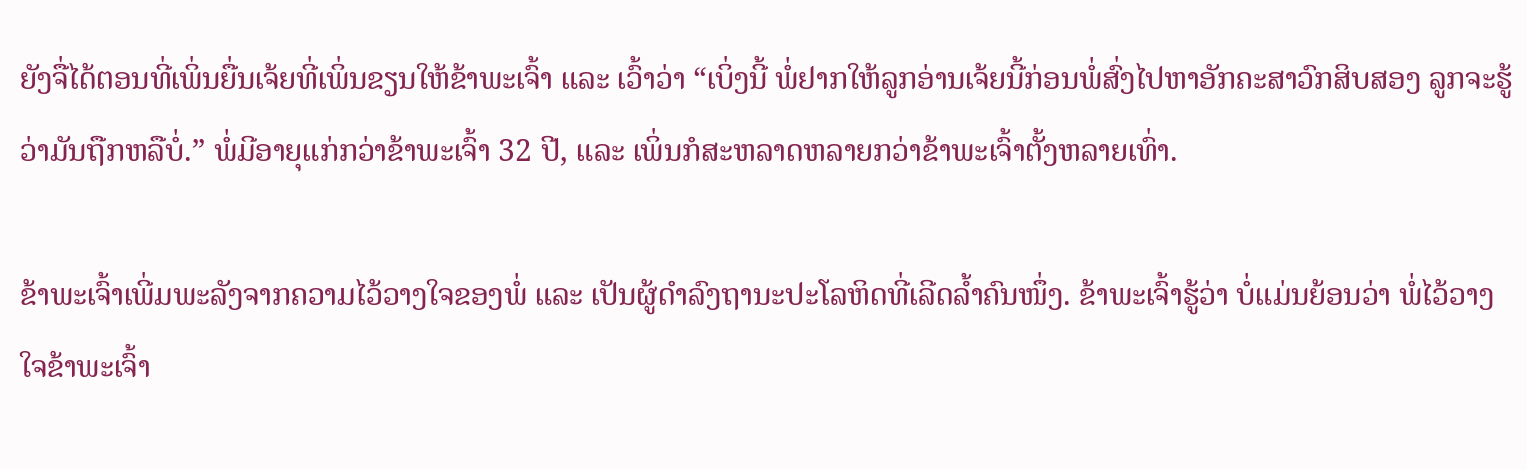ຍັງຈື່ໄດ້ຕອນທີ່ເພິ່ນຍື່ນເຈ້ຍທີ່ເພິ່ນຂຽນໃຫ້ຂ້າພະເຈົ້າ ແລະ ເວົ້າວ່າ “ເບິ່ງນີ້ ພໍ່ຢາກໃຫ້ລູກອ່ານເຈ້ຍນີ້ກ່ອນພໍ່ສົ່ງໄປຫາອັກຄະສາວົກສິບສອງ ລູກຈະຮູ້ວ່າມັນຖືກຫລືບໍ່.” ພໍ່ມີອາຍຸແກ່ກວ່າຂ້າພະເຈົ້າ 32 ປີ, ແລະ ເພິ່ນກໍສະຫລາດຫລາຍກວ່າຂ້າພະເຈົ້າຕັ້ງຫລາຍເທົ່າ.

ຂ້າພະເຈົ້າເພີ່ມພະລັງຈາກຄວາມໄວ້ວາງໃຈຂອງພໍ່ ແລະ ເປັນຜູ້ດຳລົງຖານະປະໂລຫິດທີ່ເລີດລ້ຳຄົນໜຶ່ງ. ຂ້າພະເຈົ້າຮູ້ວ່າ ບໍ່ແມ່ນຍ້ອນວ່າ ພໍ່ໄວ້ວາງໃຈຂ້າພະເຈົ້າ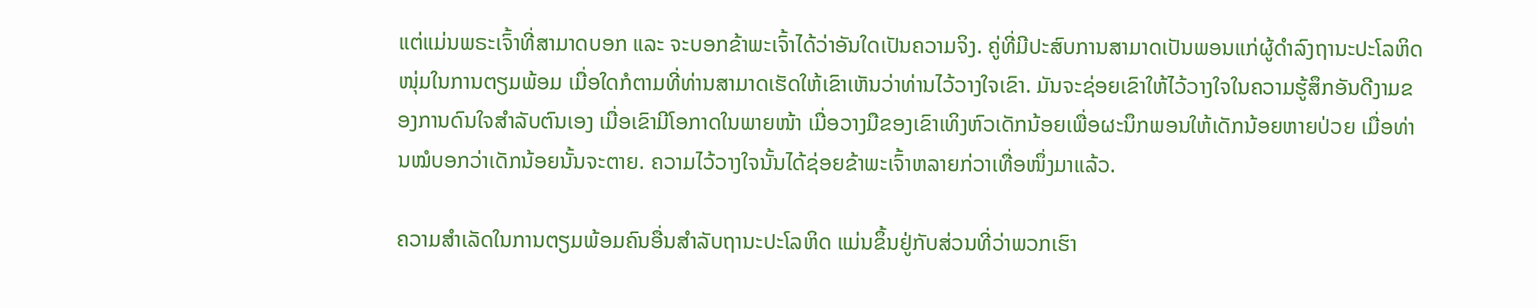ແຕ່ແມ່ນພຣະເຈົ້າທີ່ສາມາດບອກ ແລະ ຈະບອກຂ້າພະເຈົ້າໄດ້ວ່າອັນໃດເປັນຄວາມຈິງ. ຄູ່ທີ່ມີປະສົບການສາມາດເປັນພອນແກ່ຜູ້ດຳລົງຖານະປະໂລຫິດໜຸ່ມໃນການຕຽມພ້ອມ ເມື່ອໃດກໍຕາມທີ່ທ່ານສາມາດເຮັດໃຫ້ເຂົາເຫັນວ່າທ່ານໄວ້ວາງໃຈເຂົາ. ມັນຈະຊ່ອຍເຂົາໃຫ້ໄວ້ວາງໃຈໃນຄວາມຮູ້ສຶກອັນດີງາມຂອງການດົນໃຈສຳລັບຕົນເອງ ເມື່ອເຂົາມີໂອກາດໃນພາຍໜ້າ ເມື່ອວາງມືຂອງເຂົາເທິງຫົວເດັກນ້ອຍເພື່ອຜະນຶກພອນໃຫ້ເດັກນ້ອຍຫາຍປ່ວຍ ເມື່ອທ່ານໝໍບອກວ່າເດັກນ້ອຍນັ້ນຈະຕາຍ. ຄວາມໄວ້ວາງໃຈນັ້ນໄດ້ຊ່ອຍຂ້າພະເຈົ້າຫລາຍກ່ວາເທື່ອໜຶ່ງມາແລ້ວ.

ຄວາມສຳເລັດໃນການຕຽມພ້ອມຄົນອື່ນສຳລັບຖານະປະໂລຫິດ ແມ່ນຂຶ້ນຢູ່ກັບສ່ວນທີ່ວ່າພວກເຮົາ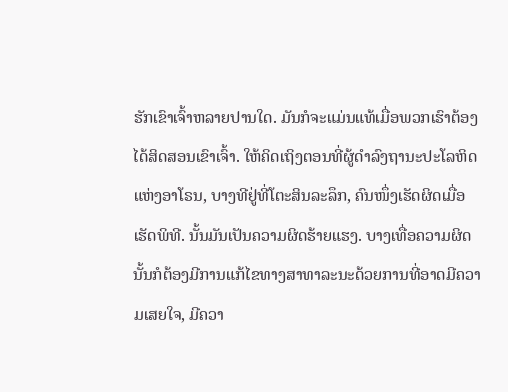ຮັກເຂົາເຈົ້າຫລາຍປານໃດ. ມັນກໍຈະແມ່ນແທ້ເມື່ອພວກເຮົາຕ້ອງໄດ້ສິດສອນເຂົາເຈົ້າ. ໃຫ້ຄິດເຖິງຕອນທີ່ຜູ້ດຳລົງຖານະປະໂລຫິດແຫ່ງອາໂຣນ, ບາງທີຢູ່ທີ່ໂຕະສິນລະລຶກ, ຄົນໜຶ່ງເຮັດຜິດເມື່ອເຮັດພິທີ. ນັ້ນມັນເປັນຄວາມຜິດຮ້າຍແຮງ. ບາງເທື່ອຄວາມຜິດນັ້ນກໍຕ້ອງມີການແກ້ໄຂທາງສາທາລະນະດ້ວຍການທີ່ອາດມີຄວາມເສຍໃຈ, ມີຄວາ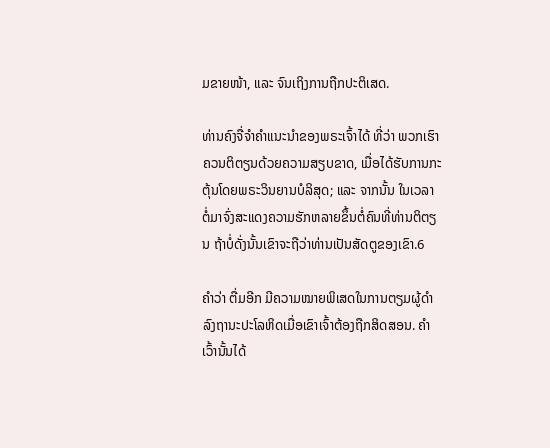ມຂາຍໜ້າ, ແລະ ຈົນເຖິງການຖືກປະຕິເສດ.

ທ່ານຄົງຈື່ຈຳຄຳແນະນຳຂອງພຣະເຈົ້າໄດ້ ທີ່ວ່າ ພວກເຮົາຄວນຕິຕຽນດ້ວຍຄວາມສຽບຂາດ, ເມື່ອໄດ້ຮັບການກະຕຸ້ນໂດຍພຣະວິນຍານບໍລິສຸດ; ແລະ ຈາກນັ້ນ ໃນເວລາຕໍ່ມາຈົ່ງສະແດງຄວາມຮັກຫລາຍຂຶ້ນຕໍ່ຄົນທີ່ທ່ານຕິຕຽນ ຖ້າບໍ່ດັ່ງນັ້ນເຂົາຈະຖືວ່າທ່ານເປັນສັດຕູຂອງເຂົາ.6

ຄຳວ່າ ຕື່ມອີກ ມີຄວາມໝາຍພິເສດໃນການຕຽມຜູ້ດຳລົງຖານະປະໂລຫິດເມື່ອເຂົາເຈົ້າຕ້ອງຖືກສິດສອນ. ຄຳເວົ້ານັ້ນໄດ້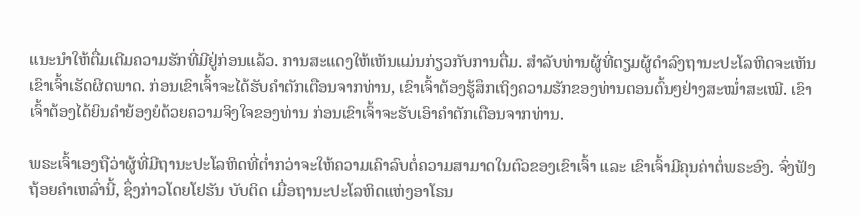ແນະນຳໃຫ້ຕື່ມເຕີມຄວາມຮັກທີ່ມີຢູ່ກ່ອນແລ້ວ. ການສະແດງໃຫ້ເຫັນແມ່ນກ່ຽວກັບການຕື່ມ. ສຳລັບທ່ານຜູ້ທີ່ຕຽມຜູ້ດຳລົງຖານະປະໂລຫິດຈະເຫັນເຂົາເຈົ້າເຮັດຜິດພາດ. ກ່ອນເຂົາເຈົ້າຈະໄດ້ຮັບຄຳຕັກເຕືອນຈາກທ່ານ, ເຂົາເຈົ້າຕ້ອງຮູ້ສຶກເຖິງຄວາມຮັກຂອງທ່ານຕອນຕົ້ນໆຢ່າງສະໝ່ຳສະເໝີ. ເຂົາເຈົ້າຕ້ອງໄດ້ຍິນຄຳຍ້ອງຍໍດ້ວຍຄວາມຈິງໃຈຂອງທ່ານ ກ່ອນເຂົາເຈົ້າຈະຮັບເອົາຄຳຕັກເຕືອນຈາກທ່ານ.

ພຣະເຈົ້າເອງຖືວ່າຜູ້ທີ່ມີຖານະປະໂລຫິດທີ່ຕ່ຳກວ່າຈະໃຫ້ຄວາມເຄົາລົບຕໍ່ຄວາມສາມາດໃນຕົວຂອງເຂົາເຈົ້າ ແລະ ເຂົາເຈົ້າມີຄຸນຄ່າຕໍ່ພຣະອົງ. ຈົ່ງຟັງຖ້ອຍຄຳເຫລົ່ານີ້, ຊຶ່ງກ່າວໂດຍໂຢຮັນ ບັບຕິດ ເມື່ອຖານະປະໂລຫິດແຫ່ງອາໂຣນ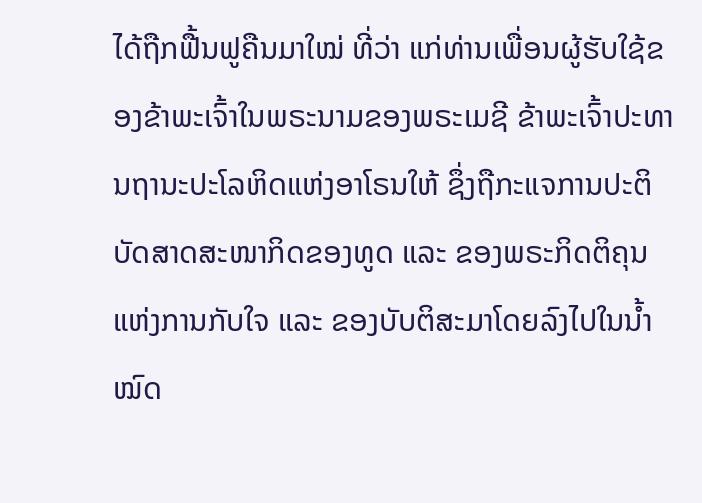ໄດ້ຖືກຟື້ນຟູຄືນມາໃໝ່ ທີ່ວ່າ ແກ່ທ່ານເພື່ອນຜູ້ຮັບໃຊ້ຂອງຂ້າພະເຈົ້າໃນພຣະນາມຂອງພຣະເມຊີ ຂ້າພະເຈົ້າປະທານຖານະປະໂລຫິດແຫ່ງອາໂຣນໃຫ້ ຊຶ່ງຖືກະແຈການປະຕິບັດສາດສະໜາກິດຂອງທູດ ແລະ ຂອງພຣະກິດຕິຄຸນແຫ່ງການກັບໃຈ ແລະ ຂອງບັບຕິສະມາໂດຍລົງໄປໃນນ້ຳໝົດ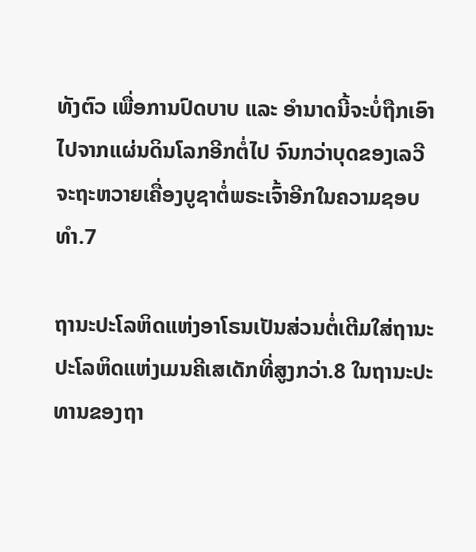ທັງຕົວ ເພື່ອການປົດບາບ ແລະ ອຳນາດນີ້ຈະບໍ່ຖືກເອົາໄປຈາກແຜ່ນດິນໂລກອີກຕໍ່ໄປ ຈົນກວ່າບຸດຂອງເລວີຈະຖະຫວາຍເຄື່ອງບູຊາຕໍ່ພຣະເຈົ້າອີກໃນຄວາມຊອບທຳ.7

ຖານະປະໂລຫິດແຫ່ງອາໂຣນເປັນສ່ວນຕໍ່ເຕີມໃສ່ຖານະປະໂລຫິດແຫ່ງເມນຄີເສເດັກທີ່ສູງກວ່າ.8 ໃນຖານະປະທານຂອງຖາ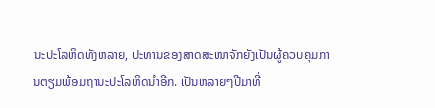ນະປະໂລຫິດທັງຫລາຍ, ປະທານຂອງສາດສະໜາຈັກຍັງເປັນຜູ້ຄວບຄຸມການຕຽມພ້ອມຖານະປະໂລຫິດນຳອີກ. ເປັນຫລາຍໆປີມາທີ່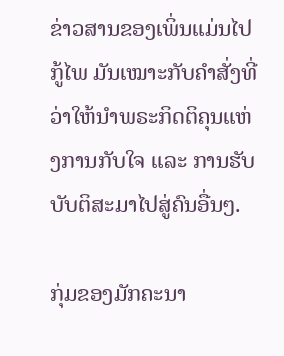ຂ່າວສານຂອງເພິ່ນແມ່ນໄປກູ້ໄພ ມັນເໝາະກັບຄຳສັ່ງທີ່ວ່າໃຫ້ນຳພຣະກິດຕິຄຸນແຫ່ງການກັບໃຈ ແລະ ການຮັບບັບຕິສະມາໄປສູ່ຄົນອື່ນໆ.

ກຸ່ມຂອງມັກຄະນາ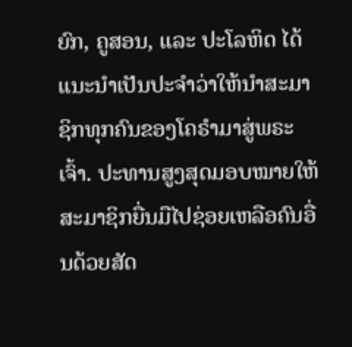ຍົກ, ຄູສອນ, ແລະ ປະໂລຫິດ ໄດ້ແນະນຳເປັນປະຈຳວ່າໃຫ້ນຳສະມາຊິກທຸກຄົນຂອງໂຄຣຳມາສູ່ພຣະເຈົ້າ. ປະທານສູງສຸດມອບໝາຍໃຫ້ສະມາຊິກຍື່ນມືໄປຊ່ອຍເຫລືອຄົນອື່ນດ້ວຍສັດ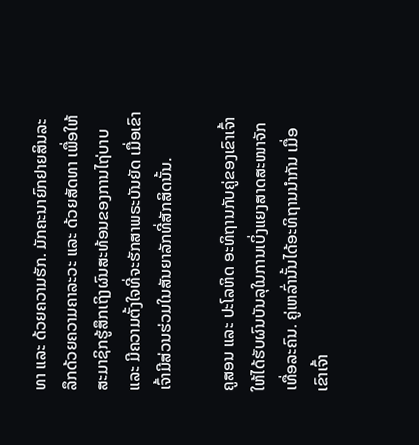ທາ ແລະ ດ້ວຍຄວາມຮັກ. ມັກຄະນາຍົກຢາຍສິນລະລຶກດ້ວຍຄວາມຄາລະວະ ແລະ ດ້ວຍສັດທາ ເພື່ອໃຫ້ສະມາຊິກຮູ້ສຶກເຖິງຜົນສະທ້ອນຂອງການໄຖ່ບາບ ແລະ ມີຄວາມຕັ້ງໃຈທີ່ຈະຮັກສາພຣະບັນຍັດ ເມື່ອເຂົາເຈົ້າມີສ່ວນຮ່ວມໃນສັນຍາລັກທີ່ສັກສິດນັ້ນ.

ຄູສອນ ແລະ ປະໂລຫິດ ອະທິຖານກັບຄູ່ຂອງເຂົາເຈົ້າໃຫ້ໄດ້ຮັບຜົນບັນລຸໃນການເບິ່ງແຍງສາດສະໜາຈັກເທື່ອລະຄົນ. ຄູ່ເຫລົ່ານັ້ນໄດ້ອະທິຖານນຳກັນ ເມື່ອເຂົາເຈົ້າ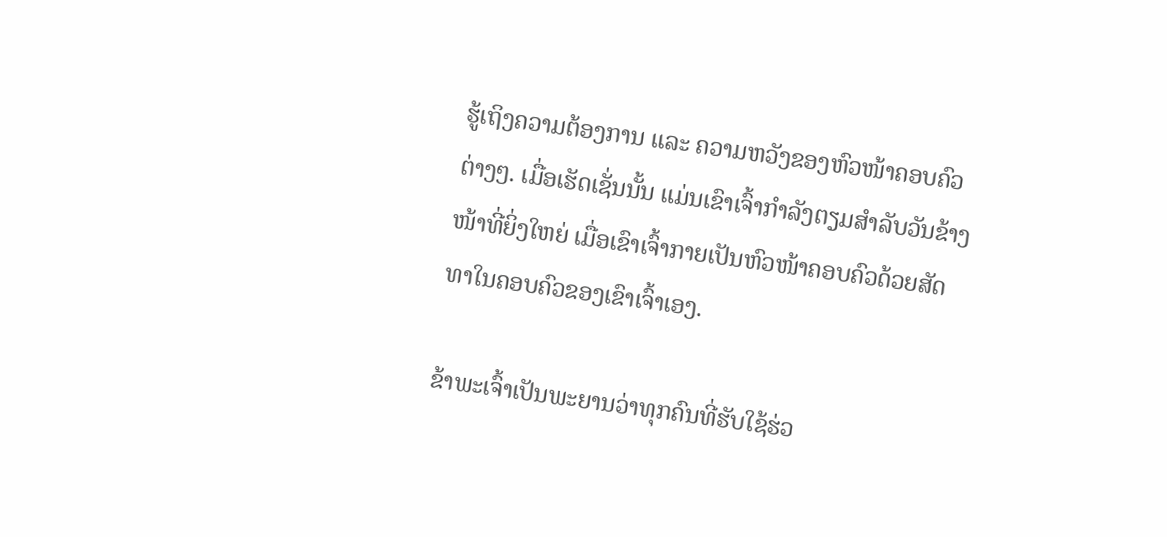ຮູ້ເຖິງຄວາມຕ້ອງການ ແລະ ຄວາມຫວັງຂອງຫົວໜ້າຄອບຄົວຕ່າງໆ. ເມື່ອເຮັດເຊັ່ນນັ້ນ ແມ່ນເຂົາເຈົ້າກຳລັງຕຽມສຳລັບວັນຂ້າງໜ້າທີ່ຍິ່ງໃຫຍ່ ເມື່ອເຂົາເຈົ້າກາຍເປັນຫົວໜ້າຄອບຄົວດ້ວຍສັດທາໃນຄອບຄົວຂອງເຂົາເຈົ້າເອງ.

ຂ້າພະເຈົ້າເປັນພະຍານວ່າທຸກຄົນທີ່ຮັບໃຊ້ຮ່ວ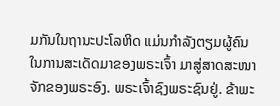ມກັນໃນຖານະປະໂລຫິດ ແມ່ນກຳລັງຕຽມຜູ້ຄົນໃນການສະເດັດມາຂອງພຣະເຈົ້າ ມາສູ່ສາດສະໜາຈັກຂອງພຣະອົງ. ພຣະເຈົ້າຊົງພຣະຊົນຢູ່. ຂ້າພະ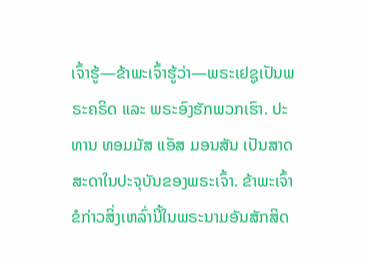ເຈົ້າຮູ້—ຂ້າພະເຈົ້າຮູ້ວ່າ—ພຣະເຢຊູເປັນພຣະຄຣິດ ແລະ ພຣະອົງຮັກພວກເຮົາ. ປະທານ ທອມມັສ ແອັສ ມອນສັນ ເປັນສາດສະດາໃນປະຈຸບັນຂອງພຣະເຈົ້າ. ຂ້າພະເຈົ້າຂໍກ່າວສິ່ງເຫລົ່ານີ້ໃນພຣະນາມອັນສັກສິດ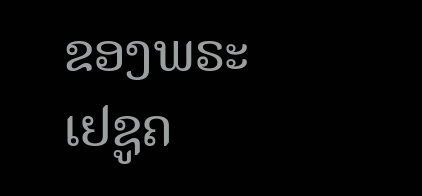ຂອງພຣະເຢຊູຄ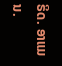ຣິດ. ອາແມນ.